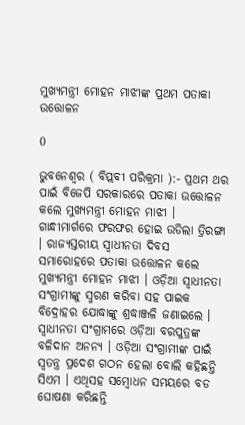ମୁଖ୍ୟମନ୍ତ୍ରୀ ମୋହନ ମାଝୀଙ୍କ ପ୍ରଥମ ପତାକା ଉତ୍ତୋଳନ

0

ଭୁବନେଶ୍ୱର ( ବିପ୍ଲବୀ ପରିକ୍ରମା ):- ପ୍ରଥମ ଥର ପାଇଁ ବିଜେପି ସରକାରରେ ପତାକା ଉତ୍ତୋଳନ କଲେ ମୁଖ୍ୟମନ୍ତ୍ରୀ ମୋହନ ମାଝୀ । ଗାନ୍ଧୀମାର୍ଗରେ ଫରଫର ହୋଇ ଉଡିଲା ତ୍ରିରଙ୍ଗା । ରାଜ୍ୟସ୍ତରୀୟ ସ୍ବାଧୀନତା ଦିବସ ସମାରୋହରେ ପତାକା ଉତ୍ତୋଳନ କଲେ ମୁଖ୍ୟମନ୍ତ୍ରୀ ମୋହନ ମାଝୀ । ଓଡ଼ିଆ ସ୍ବାଧୀନତା ସଂଗ୍ରାମୀଙ୍କୁ ସ୍ମରଣ କରିବା ସହ ପାଇକ ବିଦ୍ରୋହର ଯୋଦ୍ଧାଙ୍କୁ ଶ୍ରଦ୍ଧାଞ୍ଜଳି ଜଣାଇଲେ । ସ୍ବାଧୀନତା ସଂଗ୍ରାମରେ ଓଡ଼ିଆ ବରପୁତ୍ରଙ୍କ ବଳିଦାନ ଅନନ୍ୟ । ଓଡ଼ିଆ ସଂଗ୍ରାମୀଙ୍କ ପାଇଁ ସ୍ବତନ୍ତ୍ର ପ୍ରଦେଶ ଗଠନ ହେଲା ବୋଲି କହିଛନ୍ତି ସିଏମ । ଏଥିସହ ସମ୍ବୋଧନ ସମୟରେ ବଡ ଘୋଷଣା କରିଛନ୍ତି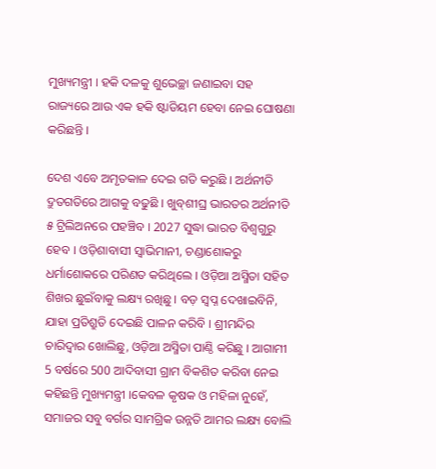ମୁଖ୍ୟମନ୍ତ୍ରୀ । ହକି ଦଳକୁ ଶୁଭେଚ୍ଛା ଜଣାଇବା ସହ ରାଜ୍ୟରେ ଆଉ ଏକ ହକି ଷ୍ଟାଡିୟମ ହେବା ନେଇ ଘୋଷଣା କରିଛନ୍ତି ।

ଦେଶ ଏବେ ଅମୃତକାଳ ଦେଇ ଗତି କରୁଛି । ଅର୍ଥନୀତି ଦ୍ରୁତଗତିରେ ଆଗକୁ ବଢୁଛି । ଖୁବ୍‌ଶୀଘ୍ର ଭାରତର ଅର୍ଥନୀତି ୫ ଟ୍ରିଲିଅନରେ ପହଞ୍ଚିବ । 2027 ସୁଦ୍ଧା ଭାରତ ବିଶ୍ବଗୁରୁ ହେବ । ଓଡ଼ିଶାବାସୀ ସ୍ବାଭିମାନୀ, ଚଣ୍ଡାଶୋକରୁ ଧର୍ମାଶୋକରେ ପରିଣତ କରିଥିଲେ । ଓଡ଼ିଆ ଅସ୍ମିତା ସହିତ ଶିଖର ଛୁଇଁବାକୁ ଲକ୍ଷ୍ୟ ରଖିଛୁ । ବଡ଼ ସ୍ୱପ୍ନ ଦେଖାଇବିନି, ଯାହା ପ୍ରତିଶ୍ରୁତି ଦେଇଛି ପାଳନ କରିବି । ଶ୍ରୀମନ୍ଦିର ଚାରିଦ୍ବାର ଖୋଲିଛୁ, ଓଡ଼ିଆ ଅସ୍ମିତା ପାଣ୍ଠି କରିଛୁ । ଆଗାମୀ 5 ବର୍ଷରେ 500 ଆଦିବାସୀ ଗ୍ରାମ ବିକଶିତ କରିବା ନେଇ କହିଛନ୍ତି ମୁଖ୍ୟମନ୍ତ୍ରୀ ।କେବଳ କୃଷକ ଓ ମହିଳା ନୁହେଁ, ସମାଜର ସବୁ ବର୍ଗର ସାମଗ୍ରିକ ଉନ୍ନତି ଆମର ଲକ୍ଷ୍ୟ ବୋଲି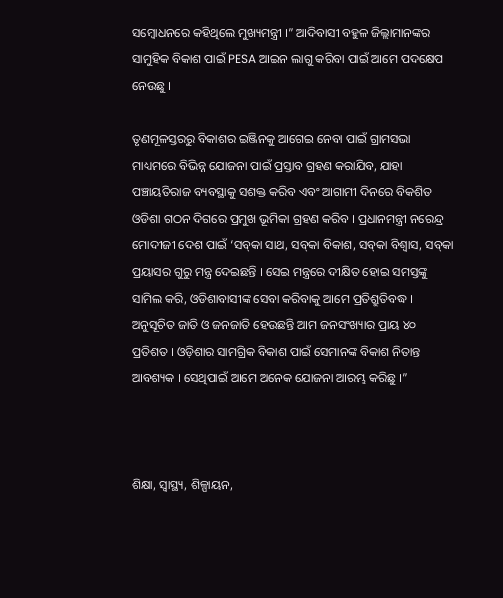ସମ୍ବୋଧନରେ କହିଥିଲେ ମୁଖ୍ୟମନ୍ତ୍ରୀ ।” ଆଦିବାସୀ ବହୁଳ ଜିଲ୍ଲାମାନଙ୍କର ସାମୁହିକ ବିକାଶ ପାଇଁ PESA ଆଇନ ଲାଗୁ କରିବା ପାଇଁ ଆମେ ପଦକ୍ଷେପ ନେଉଛୁ ।

ତୃଣମୂଳସ୍ତରରୁ ବିକାଶର ଇଞ୍ଜିନକୁ ଆଗେଇ ନେବା ପାଇଁ ଗ୍ରାମସଭା ମାଧ୍ୟମରେ ବିଭିନ୍ନ ଯୋଜନା ପାଇଁ ପ୍ରସ୍ତାବ ଗ୍ରହଣ କରାଯିବ, ଯାହା ପଞ୍ଚାୟତିରାଜ ବ୍ୟବସ୍ଥାକୁ ସଶକ୍ତ କରିବ ଏବଂ ଆଗାମୀ ଦିନରେ ବିକଶିତ ଓଡିଶା ଗଠନ ଦିଗରେ ପ୍ରମୁଖ ଭୂମିକା ଗ୍ରହଣ କରିବ । ପ୍ରଧାନମନ୍ତ୍ରୀ ନରେନ୍ଦ୍ର ମୋଦୀଜୀ ଦେଶ ପାଇଁ ‘ସବ୍‌କା ସାଥ, ସବ୍‌କା ବିକାଶ, ସବ୍‌କା ବିଶ୍ୱାସ, ସବ୍‌କା ପ୍ରୟାସର ଗୁରୁ ମନ୍ତ୍ର ଦେଇଛନ୍ତି । ସେଇ ମନ୍ତ୍ରରେ ଦୀକ୍ଷିତ ହୋଇ ସମସ୍ତଙ୍କୁ ସାମିଲ କରି, ଓଡିଶାବାସୀଙ୍କ ସେବା କରିବାକୁ ଆମେ ପ୍ରତିଶ୍ରୁତିବଦ୍ଧ । ଅନୁସୂଚିତ ଜାତି ଓ ଜନଜାତି ହେଉଛନ୍ତି ଆମ ଜନସଂଖ୍ୟାର ପ୍ରାୟ ୪୦ ପ୍ରତିଶତ । ଓଡ଼ିଶାର ସାମଗ୍ରିକ ବିକାଶ ପାଇଁ ସେମାନଙ୍କ ବିକାଶ ନିତାନ୍ତ ଆବଶ୍ୟକ । ସେଥିପାଇଁ ଆମେ ଅନେକ ଯୋଜନା ଆରମ୍ଭ କରିଛୁ ।”



ଶିକ୍ଷା, ସ୍ୱାସ୍ଥ୍ୟ, ଶିଳ୍ପାୟନ,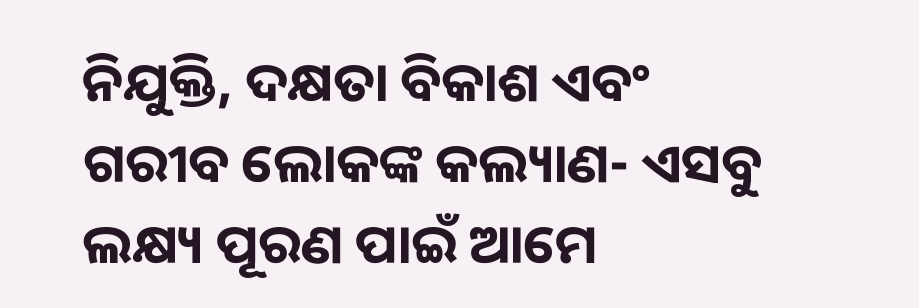ନିଯୁକ୍ତି, ଦକ୍ଷତା ବିକାଶ ଏବଂ ଗରୀବ ଲୋକଙ୍କ କଲ୍ୟାଣ- ଏସବୁ ଲକ୍ଷ୍ୟ ପୂରଣ ପାଇଁ ଆମେ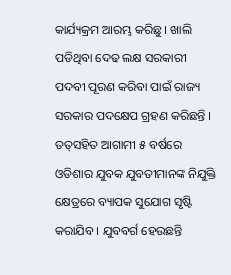କାର୍ଯ୍ୟକ୍ରମ ଆରମ୍ଭ କରିଛୁ । ଖାଲି ପଡିଥିବା ଦେଢ ଲକ୍ଷ ସରକାରୀ ପଦବୀ ପୂରଣ କରିବା ପାଇଁ ରାଜ୍ୟ ସରକାର ପଦକ୍ଷେପ ଗ୍ରହଣ କରିଛନ୍ତି । ତତ୍‌ସହିତ ଆଗାମୀ ୫ ବର୍ଷରେ ଓଡିଶାର ଯୁବକ ଯୁବତୀମାନଙ୍କ ନିଯୁକ୍ତି କ୍ଷେତ୍ରରେ ବ୍ୟାପକ ସୁଯୋଗ ସୃଷ୍ଟି କରାଯିବ । ଯୁବବର୍ଗ ହେଉଛନ୍ତି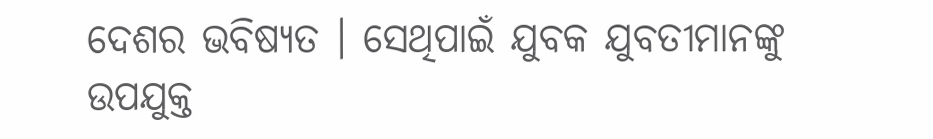ଦେଶର ଭବିଷ୍ୟତ । ସେଥିପାଇଁ ଯୁବକ ଯୁବତୀମାନଙ୍କୁ ଉପଯୁକ୍ତ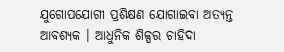ଯୁଗୋପଯୋଗୀ ପ୍ରଶିକ୍ଷଣ ଯୋଗାଇବା ଅତ୍ୟନ୍ତ ଆବଶ୍ୟକ । ଆଧୁନିକ ଶିଳ୍ପର ଚାହିଦା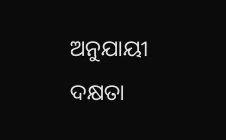ଅନୁଯାୟୀ ଦକ୍ଷତା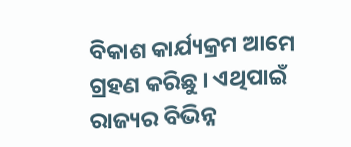ବିକାଶ କାର୍ଯ୍ୟକ୍ରମ ଆମେ ଗ୍ରହଣ କରିଛୁ । ଏଥିପାଇଁ ରାଜ୍ୟର ବିଭିନ୍ନ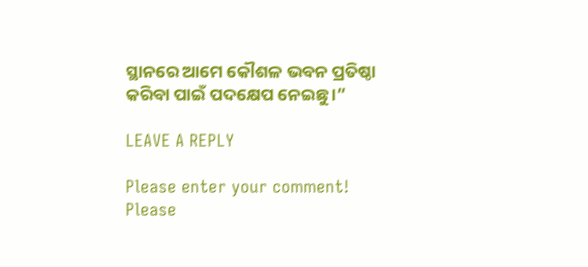ସ୍ଥାନରେ ଆମେ କୌଶଳ ଭବନ ପ୍ରତିଷ୍ଠା କରିବା ପାଇଁ ପଦକ୍ଷେପ ନେଇଛୁ ।”

LEAVE A REPLY

Please enter your comment!
Please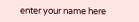enter your name here